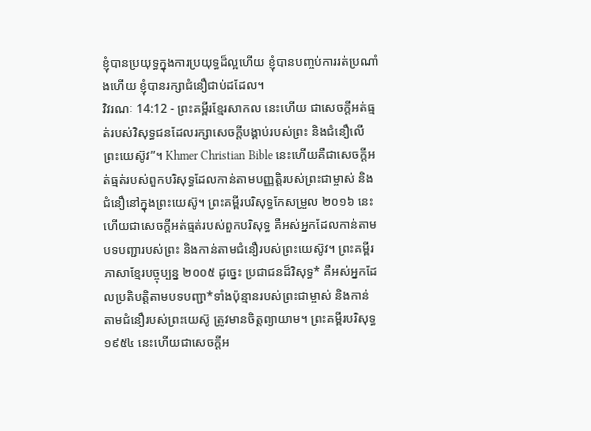ខ្ញុំបានប្រយុទ្ធក្នុងការប្រយុទ្ធដ៏ល្អហើយ ខ្ញុំបានបញ្ចប់ការរត់ប្រណាំងហើយ ខ្ញុំបានរក្សាជំនឿជាប់ដដែល។
វិវរណៈ 14:12 - ព្រះគម្ពីរខ្មែរសាកល នេះហើយ ជាសេចក្ដីអត់ធ្មត់របស់វិសុទ្ធជនដែលរក្សាសេចក្ដីបង្គាប់របស់ព្រះ និងជំនឿលើព្រះយេស៊ូវ”។ Khmer Christian Bible នេះហើយគឺជាសេចក្ដីអត់ធ្មត់របស់ពួកបរិសុទ្ធដែលកាន់តាមបញ្ញត្ដិរបស់ព្រះជាម្ចាស់ និងជំនឿនៅក្នុងព្រះយេស៊ូ។ ព្រះគម្ពីរបរិសុទ្ធកែសម្រួល ២០១៦ នេះហើយជាសេចក្ដីអត់ធ្មត់របស់ពួកបរិសុទ្ធ គឺអស់អ្នកដែលកាន់តាមបទបញ្ជារបស់ព្រះ និងកាន់តាមជំនឿរបស់ព្រះយេស៊ូវ។ ព្រះគម្ពីរភាសាខ្មែរបច្ចុប្បន្ន ២០០៥ ដូច្នេះ ប្រជាជនដ៏វិសុទ្ធ* គឺអស់អ្នកដែលប្រតិបត្តិតាមបទបញ្ជា*ទាំងប៉ុន្មានរបស់ព្រះជាម្ចាស់ និងកាន់តាមជំនឿរបស់ព្រះយេស៊ូ ត្រូវមានចិត្តព្យាយាម។ ព្រះគម្ពីរបរិសុទ្ធ ១៩៥៤ នេះហើយជាសេចក្ដីអ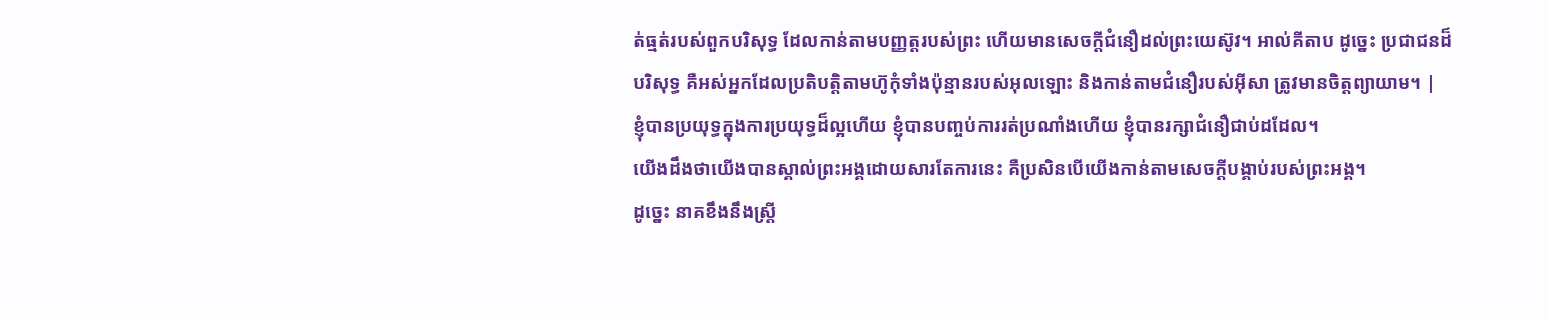ត់ធ្មត់របស់ពួកបរិសុទ្ធ ដែលកាន់តាមបញ្ញត្តរបស់ព្រះ ហើយមានសេចក្ដីជំនឿដល់ព្រះយេស៊ូវ។ អាល់គីតាប ដូច្នេះ ប្រជាជនដ៏បរិសុទ្ធ គឺអស់អ្នកដែលប្រតិបត្ដិតាមហ៊ូកុំទាំងប៉ុន្មានរបស់អុលឡោះ និងកាន់តាមជំនឿរបស់អ៊ីសា ត្រូវមានចិត្ដព្យាយាម។ |
ខ្ញុំបានប្រយុទ្ធក្នុងការប្រយុទ្ធដ៏ល្អហើយ ខ្ញុំបានបញ្ចប់ការរត់ប្រណាំងហើយ ខ្ញុំបានរក្សាជំនឿជាប់ដដែល។
យើងដឹងថាយើងបានស្គាល់ព្រះអង្គដោយសារតែការនេះ គឺប្រសិនបើយើងកាន់តាមសេចក្ដីបង្គាប់របស់ព្រះអង្គ។
ដូច្នេះ នាគខឹងនឹងស្ត្រី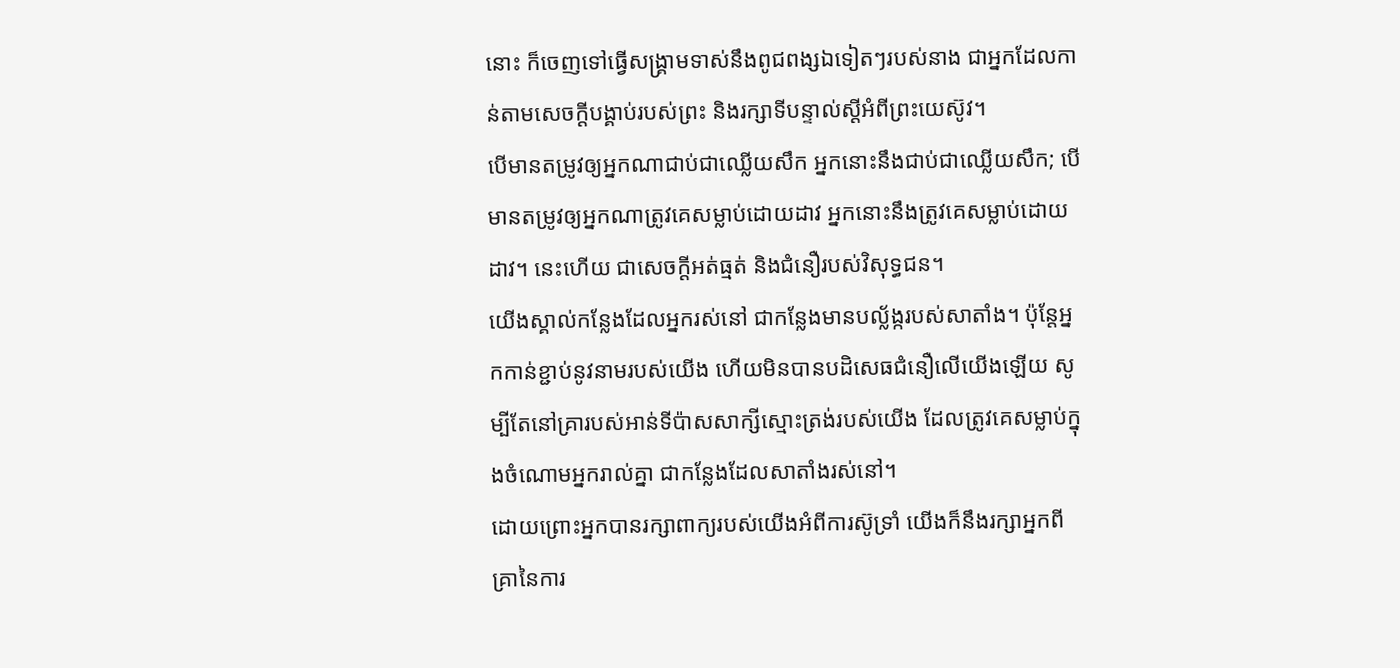នោះ ក៏ចេញទៅធ្វើសង្គ្រាមទាស់នឹងពូជពង្សឯទៀតៗរបស់នាង ជាអ្នកដែលកាន់តាមសេចក្ដីបង្គាប់របស់ព្រះ និងរក្សាទីបន្ទាល់ស្ដីអំពីព្រះយេស៊ូវ។
បើមានតម្រូវឲ្យអ្នកណាជាប់ជាឈ្លើយសឹក អ្នកនោះនឹងជាប់ជាឈ្លើយសឹក; បើមានតម្រូវឲ្យអ្នកណាត្រូវគេសម្លាប់ដោយដាវ អ្នកនោះនឹងត្រូវគេសម្លាប់ដោយដាវ។ នេះហើយ ជាសេចក្ដីអត់ធ្មត់ និងជំនឿរបស់វិសុទ្ធជន។
យើងស្គាល់កន្លែងដែលអ្នករស់នៅ ជាកន្លែងមានបល្ល័ង្ករបស់សាតាំង។ ប៉ុន្តែអ្នកកាន់ខ្ជាប់នូវនាមរបស់យើង ហើយមិនបានបដិសេធជំនឿលើយើងឡើយ សូម្បីតែនៅគ្រារបស់អាន់ទីប៉ាសសាក្សីស្មោះត្រង់របស់យើង ដែលត្រូវគេសម្លាប់ក្នុងចំណោមអ្នករាល់គ្នា ជាកន្លែងដែលសាតាំងរស់នៅ។
ដោយព្រោះអ្នកបានរក្សាពាក្យរបស់យើងអំពីការស៊ូទ្រាំ យើងក៏នឹងរក្សាអ្នកពីគ្រានៃការ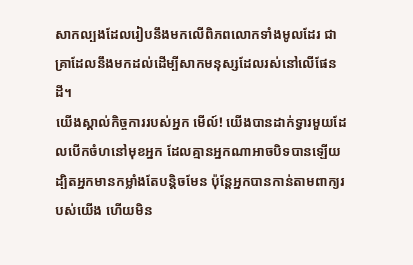សាកល្បងដែលរៀបនឹងមកលើពិភពលោកទាំងមូលដែរ ជាគ្រាដែលនឹងមកដល់ដើម្បីសាកមនុស្សដែលរស់នៅលើផែនដី។
យើងស្គាល់កិច្ចការរបស់អ្នក មើល៍! យើងបានដាក់ទ្វារមួយដែលបើកចំហនៅមុខអ្នក ដែលគ្មានអ្នកណាអាចបិទបានឡើយ ដ្បិតអ្នកមានកម្លាំងតែបន្តិចមែន ប៉ុន្តែអ្នកបានកាន់តាមពាក្យរបស់យើង ហើយមិន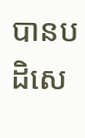បានបដិសេ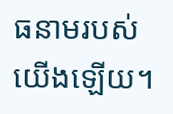ធនាមរបស់យើងឡើយ។